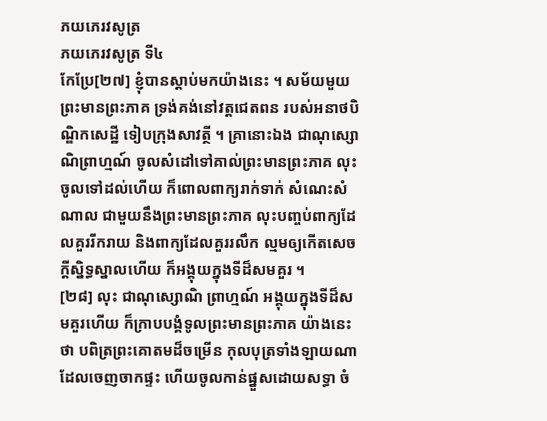ភយភេរវសូត្រ
ភយភេរវសូត្រ ទី៤
កែប្រែ[២៧] ខ្ញុំបានស្តាប់មកយ៉ាងនេះ ។ សម័យមួយ ព្រះមានព្រះភាគ ទ្រង់គង់នៅវត្តជេតពន របស់អនាថបិណ្ឌិកសេដ្ឋី ទៀបក្រុងសាវត្ថី ។ គ្រានោះឯង ជាណុស្សោណិព្រាហ្មណ៍ ចូលសំដៅទៅគាល់ព្រះមានព្រះភាគ លុះចូលទៅដល់ហើយ ក៏ពោលពាក្យរាក់ទាក់ សំណេះសំណាល ជាមួយនឹងព្រះមានព្រះភាគ លុះបញ្ចប់ពាក្យដែលគួររីករាយ និងពាក្យដែលគួររលឹក ល្មមឲ្យកើតសេចក្តីស្និទ្ធស្នាលហើយ ក៏អង្គុយក្នុងទីដ៏សមគួរ ។
[២៨] លុះ ជាណុស្សោណិ ព្រាហ្មណ៍ អង្គុយក្នុងទីដ៏សមគួរហើយ ក៏ក្រាបបង្គំទូលព្រះមានព្រះភាគ យ៉ាងនេះថា បពិត្រព្រះគោតមដ៏ចម្រើន កុលបុត្រទាំងឡាយណា ដែលចេញចាកផ្ទះ ហើយចូលកាន់ផ្នួសដោយសទ្ធា ចំ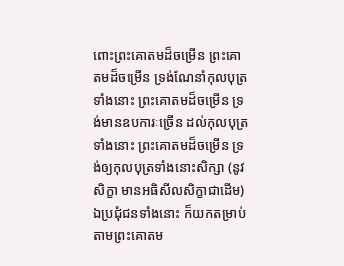ពោះព្រះគោតមដ៏ចម្រើន ព្រះគោតមដ៏ចម្រើន ទ្រង់ណែនាំកុលបុត្រទាំងនោះ ព្រះគោតមដ៏ចម្រើន ទ្រង់មានឧបការៈច្រើន ដល់កុលបុត្រទាំងនោះ ព្រះគោតមដ៏ចម្រើន ទ្រង់ឲ្យកុលបុត្រទាំងនោះសិក្សា (នូវសិក្ខា មានអធិសីលសិក្ខាជាដើម) ឯប្រជុំជនទាំងនោះ ក៏យកតម្រាប់តាមព្រះគោតម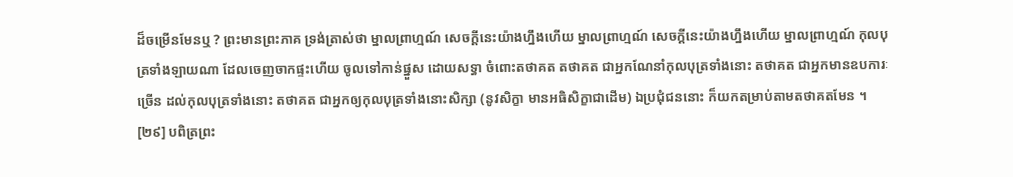ដ៏ចម្រើនមែនឬ ? ព្រះមានព្រះភាគ ទ្រង់ត្រាស់ថា ម្នាលព្រាហ្មណ៍ សេចក្តីនេះយ៉ាងហ្នឹងហើយ ម្នាលព្រាហ្មណ៍ សេចក្តីនេះយ៉ាងហ្នឹងហើយ ម្នាលព្រាហ្មណ៍ កុលបុត្រទាំងឡាយណា ដែលចេញចាកផ្ទះហើយ ចូលទៅកាន់ផ្នួស ដោយសទ្ធា ចំពោះតថាគត តថាគត ជាអ្នកណែនាំកុលបុត្រទាំងនោះ តថាគត ជាអ្នកមានឧបការៈច្រើន ដល់កុលបុត្រទាំងនោះ តថាគត ជាអ្នកឲ្យកុលបុត្រទាំងនោះសិក្សា (នូវសិក្ខា មានអធិសិក្ខាជាដើម) ឯប្រជុំជននោះ ក៏យកតម្រាប់តាមតថាគតមែន ។
[២៩] បពិត្រព្រះ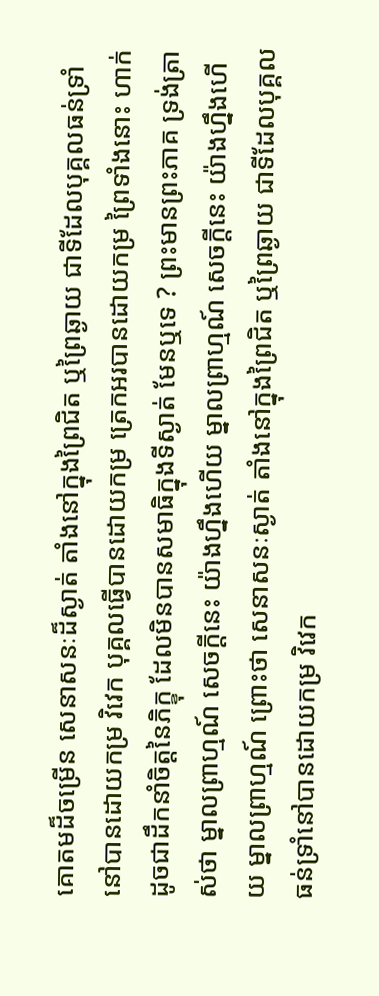គោតមដ៏ចម្រើន សេនាសនៈដ៏ស្ងាត់ តាំងនៅក្នុងព្រៃជិត ឬព្រៃឆ្ងាយ ជាទីដែលបុគ្គលធន់ទ្រាំនៅបានដោយកម្រ វិវេក បុគ្គលធ្វើបានដោយកម្រ ត្រេកអរបានដោយកម្រ ព្រៃទាំងនោះ ហាក់ដូចជាដឹកនាំចិត្តនៃភិក្ខុ ដែលមិនបានសមាធិក្នុងទីស្ងាត់ មែនឬទេ ? ព្រះមានព្រះភាគ ទ្រង់ត្រាស់ថា ម្នាលព្រាហ្មណ៍ សេចក្តីនេះ យ៉ាងហ្នឹងហើយ ម្នាលព្រាហ្មណ៍ សេចក្តីនេះ យ៉ាងហ្នឹងហើយ ម្នាលព្រាហ្មណ៍ ព្រោះថា សេនាសនៈស្ងាត់ តាំងនៅក្នុងព្រៃជិត ឬព្រៃឆ្ងាយ ជាទីដែលបុគ្គលធន់ទ្រាំនៅបានដោយកម្រ វិវេក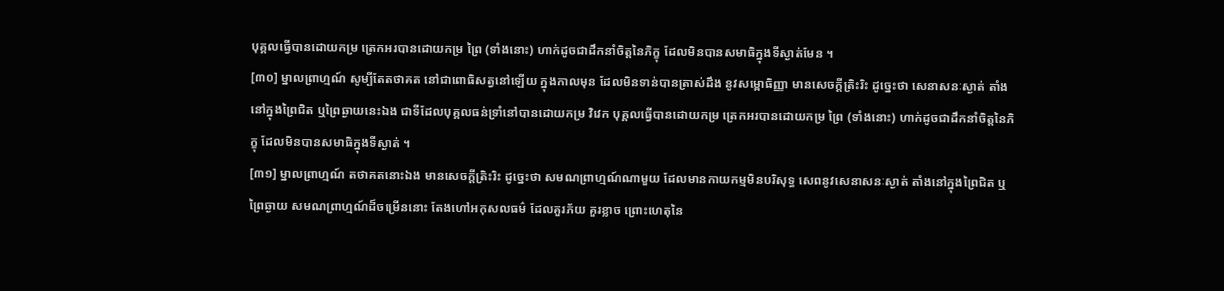បុគ្គលធ្វើបានដោយកម្រ ត្រេកអរបានដោយកម្រ ព្រៃ (ទាំងនោះ) ហាក់ដូចជាដឹកនាំចិត្តនៃភិក្ខុ ដែលមិនបានសមាធិក្នុងទីស្ងាត់មែន ។
[៣០] ម្នាលព្រាហ្មណ៍ សូម្បីតែតថាគត នៅជាពោធិសត្វនៅឡើយ ក្នុងកាលមុន ដែលមិនទាន់បានត្រាស់ដឹង នូវសម្ពោធិញ្ញា មានសេចក្តីត្រិះរិះ ដូច្នេះថា សេនាសនៈស្ងាត់ តាំងនៅក្នុងព្រៃជិត ឬព្រៃឆ្ងាយនេះឯង ជាទីដែលបុគ្គលធន់ទ្រាំនៅបានដោយកម្រ វិវេក បុគ្គលធ្វើបានដោយកម្រ ត្រេកអរបានដោយកម្រ ព្រៃ (ទាំងនោះ) ហាក់ដូចជាដឹកនាំចិត្តនៃភិក្ខុ ដែលមិនបានសមាធិក្នុងទីស្ងាត់ ។
[៣១] ម្នាលព្រាហ្មណ៍ តថាគតនោះឯង មានសេចក្តីត្រិះរិះ ដូច្នេះថា សមណព្រាហ្មណ៍ណាមួយ ដែលមានកាយកម្មមិនបរិសុទ្ធ សេពនូវសេនាសនៈស្ងាត់ តាំងនៅក្នុងព្រៃជិត ឬព្រៃឆ្ងាយ សមណព្រាហ្មណ៍ដ៏ចម្រើននោះ តែងហៅអកុសលធម៌ ដែលគួរភ័យ គួរខ្លាច ព្រោះហេតុនៃ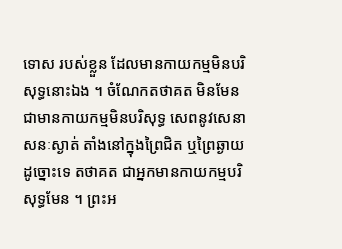ទោស របស់ខ្លួន ដែលមានកាយកម្មមិនបរិសុទ្ធនោះឯង ។ ចំណែកតថាគត មិនមែនជាមានកាយកម្មមិនបរិសុទ្ធ សេពនូវសេនាសនៈស្ងាត់ តាំងនៅក្នុងព្រៃជិត ឬព្រៃឆ្ងាយ ដូច្នោះទេ តថាគត ជាអ្នកមានកាយកម្មបរិសុទ្ធមែន ។ ព្រះអ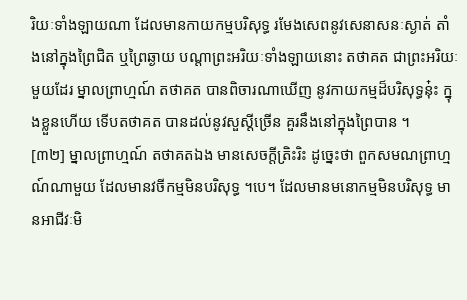រិយៈទាំងឡាយណា ដែលមានកាយកម្មបរិសុទ្ធ រមែងសេពនូវសេនាសនៈស្ងាត់ តាំងនៅក្នុងព្រៃជិត ឬព្រៃឆ្ងាយ បណ្តាព្រះអរិយៈទាំងឡាយនោះ តថាគត ជាព្រះអរិយៈមួយដែរ ម្នាលព្រាហ្មណ៍ តថាគត បានពិចារណាឃើញ នូវកាយកម្មដ៏បរិសុទ្ធនុ៎ះ ក្នុងខ្លួនហើយ ទើបតថាគត បានដល់នូវសួស្តីច្រើន គួរនឹងនៅក្នុងព្រៃបាន ។
[៣២] ម្នាលព្រាហ្មណ៍ តថាគតឯង មានសេចក្តីត្រិះរិះ ដូច្នេះថា ពួកសមណព្រាហ្មណ៍ណាមួយ ដែលមានវចីកម្មមិនបរិសុទ្ធ ។បេ។ ដែលមានមនោកម្មមិនបរិសុទ្ធ មានអាជីវៈមិ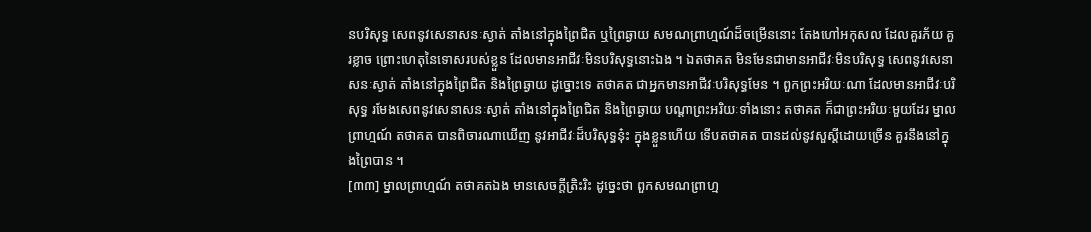នបរិសុទ្ធ សេពនូវសេនាសនៈស្ងាត់ តាំងនៅក្នុងព្រៃជិត ឬព្រៃឆ្ងាយ សមណព្រាហ្មណ៍ដ៏ចម្រើននោះ តែងហៅអកុសល ដែលគួរភ័យ គួរខ្លាច ព្រោះហេតុនៃទោសរបស់ខ្លួន ដែលមានអាជីវៈមិនបរិសុទ្ធនោះឯង ។ ឯតថាគត មិនមែនជាមានអាជីវៈមិនបរិសុទ្ធ សេពនូវសេនាសនៈស្ងាត់ តាំងនៅក្នុងព្រៃជិត និងព្រៃឆ្ងាយ ដូច្នោះទេ តថាគត ជាអ្នកមានអាជីវៈបរិសុទ្ធមែន ។ ពួកព្រះអរិយៈណា ដែលមានអាជីវៈបរិសុទ្ធ រមែងសេពនូវសេនាសនៈស្ងាត់ តាំងនៅក្នុងព្រៃជិត និងព្រៃឆ្ងាយ បណ្តាព្រះអរិយៈទាំងនោះ តថាគត ក៏ជាព្រះអរិយៈមួយដែរ ម្នាលព្រាហ្មណ៍ តថាគត បានពិចារណាឃើញ នូវអាជីវៈដ៏បរិសុទ្ធនុ៎ះ ក្នុងខ្លួនហើយ ទើបតថាគត បានដល់នូវសួស្តីដោយច្រើន គួរនឹងនៅក្នុងព្រៃបាន ។
[៣៣] ម្នាលព្រាហ្មណ៍ តថាគតឯង មានសេចក្តីត្រិះរិះ ដូច្នេះថា ពួកសមណព្រាហ្ម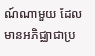ណ៍ណាមួយ ដែលមានអភិជ្ឈាជាប្រ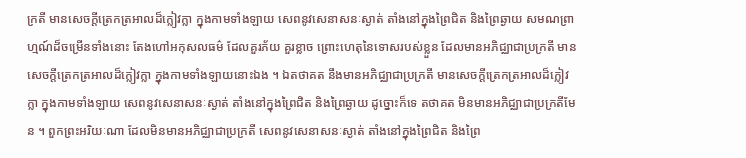ក្រតី មានសេចក្តីត្រេកត្រអាលដ៏ក្លៀវក្លា ក្នុងកាមទាំងឡាយ សេពនូវសេនាសនៈស្ងាត់ តាំងនៅក្នុងព្រៃជិត និងព្រៃឆ្ងាយ សមណព្រាហ្មណ៍ដ៏ចម្រើនទាំងនោះ តែងហៅអកុសលធម៌ ដែលគួរភ័យ គួរខ្លាច ព្រោះហេតុនៃទោសរបស់ខ្លួន ដែលមានអភិជ្ឈាជាប្រក្រតី មានសេចក្តីត្រេកត្រអាលដ៏ក្លៀវក្លា ក្នុងកាមទាំងឡាយនោះឯង ។ ឯតថាគត នឹងមានអភិជ្ឈាជាប្រក្រតី មានសេចក្តីត្រេកត្រអាលដ៏ក្លៀវក្លា ក្នុងកាមទាំងឡាយ សេពនូវសេនាសនៈស្ងាត់ តាំងនៅក្នុងព្រៃជិត និងព្រៃឆ្ងាយ ដូច្នោះក៏ទេ តថាគត មិនមានអភិជ្ឈាជាប្រក្រតីមែន ។ ពួកព្រះអរិយៈណា ដែលមិនមានអភិជ្ឈាជាប្រក្រតី សេពនូវសេនាសនៈស្ងាត់ តាំងនៅក្នុងព្រៃជិត និងព្រៃ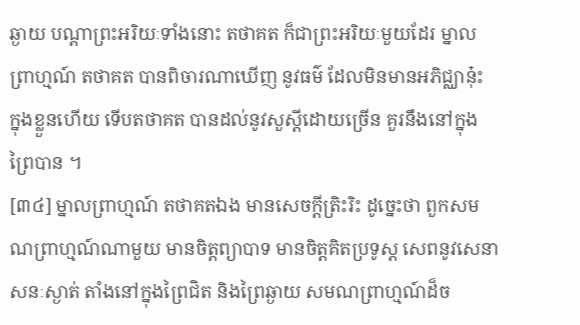ឆ្ងាយ បណ្តាព្រះអរិយៈទាំងនោះ តថាគត ក៏ជាព្រះអរិយៈមួយដែរ ម្នាលព្រាហ្មណ៍ តថាគត បានពិចារណាឃើញ នូវធម៌ ដែលមិនមានអភិជ្ឈានុ៎ះ ក្នុងខ្លួនហើយ ទើបតថាគត បានដល់នូវសួស្តីដោយច្រើន គួរនឹងនៅក្នុងព្រៃបាន ។
[៣៤] ម្នាលព្រាហ្មណ៍ តថាគតឯង មានសេចក្តីត្រិះរិះ ដូច្នេះថា ពួកសមណព្រាហ្មណ៍ណាមួយ មានចិត្តព្យាបាទ មានចិត្តគិតប្រទូស្ត សេពនូវសេនាសនៈស្ងាត់ តាំងនៅក្នុងព្រៃជិត និងព្រៃឆ្ងាយ សមណព្រាហ្មណ៍ដ៏ច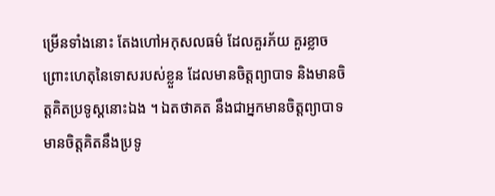ម្រើនទាំងនោះ តែងហៅអកុសលធម៌ ដែលគួរភ័យ គួរខ្លាច ព្រោះហេតុនៃទោសរបស់ខ្លួន ដែលមានចិត្តព្យាបាទ និងមានចិត្តគិតប្រទូស្តនោះឯង ។ ឯតថាគត នឹងជាអ្នកមានចិត្តព្យាបាទ មានចិត្តគិតនឹងប្រទូ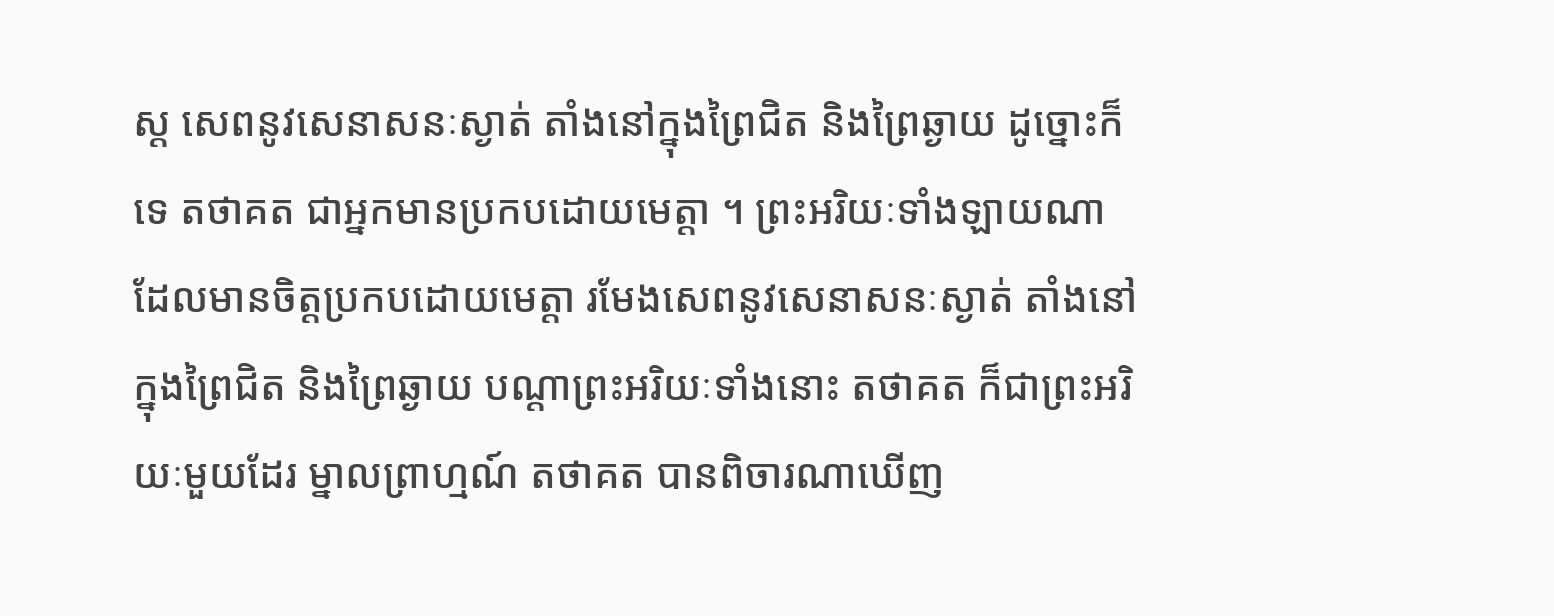ស្ត សេពនូវសេនាសនៈស្ងាត់ តាំងនៅក្នុងព្រៃជិត និងព្រៃឆ្ងាយ ដូច្នោះក៏ទេ តថាគត ជាអ្នកមានប្រកបដោយមេត្តា ។ ព្រះអរិយៈទាំងឡាយណា ដែលមានចិត្តប្រកបដោយមេត្តា រមែងសេពនូវសេនាសនៈស្ងាត់ តាំងនៅក្នុងព្រៃជិត និងព្រៃឆ្ងាយ បណ្តាព្រះអរិយៈទាំងនោះ តថាគត ក៏ជាព្រះអរិយៈមួយដែរ ម្នាលព្រាហ្មណ៍ តថាគត បានពិចារណាឃើញ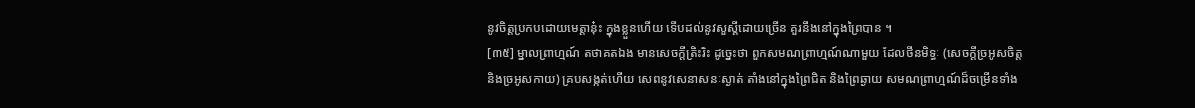នូវចិត្តប្រកបដោយមេត្តានុ៎ះ ក្នុងខ្លួនហើយ ទើបដល់នូវសួស្តីដោយច្រើន គួរនឹងនៅក្នុងព្រៃបាន ។
[៣៥] ម្នាលព្រាហ្មណ៍ តថាគតឯង មានសេចក្តីត្រិះរិះ ដូច្នេះថា ពួកសមណព្រាហ្មណ៍ណាមួយ ដែលថីនមិទ្ធៈ (សេចក្តីច្រអូសចិត្ត និងច្រអូសកាយ) គ្របសង្កត់ហើយ សេពនូវសេនាសនៈស្ងាត់ តាំងនៅក្នុងព្រៃជិត និងព្រៃឆ្ងាយ សមណព្រាហ្មណ៍ដ៏ចម្រើនទាំង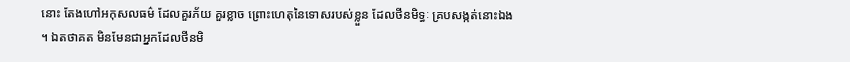នោះ តែងហៅអកុសលធម៌ ដែលគួរភ័យ គួរខ្លាច ព្រោះហេតុនៃទោសរបស់ខ្លួន ដែលថីនមិទ្ធៈ គ្របសង្កត់នោះឯង ។ ឯតថាគត មិនមែនជាអ្នកដែលថីនមិ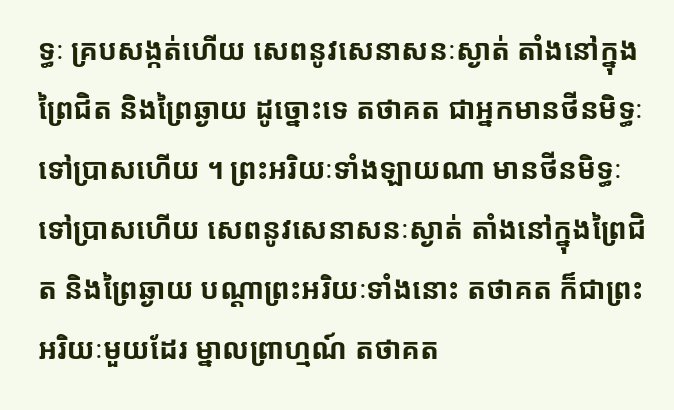ទ្ធៈ គ្របសង្កត់ហើយ សេពនូវសេនាសនៈស្ងាត់ តាំងនៅក្នុងព្រៃជិត និងព្រៃឆ្ងាយ ដូច្នោះទេ តថាគត ជាអ្នកមានថីនមិទ្ធៈទៅប្រាសហើយ ។ ព្រះអរិយៈទាំងឡាយណា មានថីនមិទ្ធៈ ទៅប្រាសហើយ សេពនូវសេនាសនៈស្ងាត់ តាំងនៅក្នុងព្រៃជិត និងព្រៃឆ្ងាយ បណ្តាព្រះអរិយៈទាំងនោះ តថាគត ក៏ជាព្រះអរិយៈមួយដែរ ម្នាលព្រាហ្មណ៍ តថាគត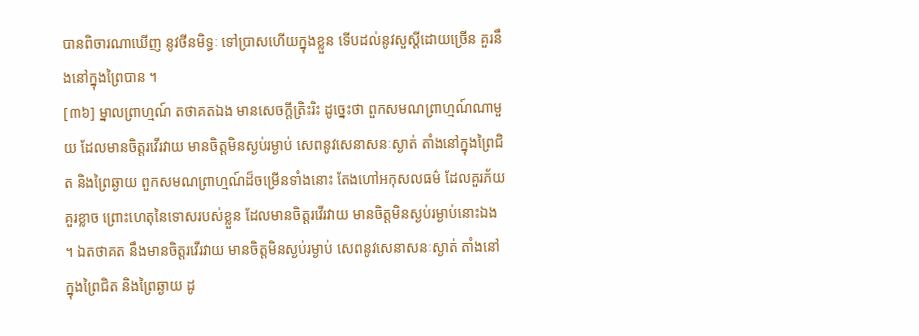បានពិចារណាឃើញ នូវថីនមិទ្ធៈ ទៅប្រាសហើយក្នុងខ្លួន ទើបដល់នូវសួស្តីដោយច្រើន គួរនឹងនៅក្នុងព្រៃបាន ។
[៣៦] ម្នាលព្រាហ្មណ៍ តថាគតឯង មានសេចក្តីត្រិះរិះ ដូច្នេះថា ពួកសមណព្រាហ្មណ៍ណាមួយ ដែលមានចិត្តរវើរវាយ មានចិត្តមិនស្ងប់រម្ងាប់ សេពនូវសេនាសនៈស្ងាត់ តាំងនៅក្នុងព្រៃជិត និងព្រៃឆ្ងាយ ពួកសមណព្រាហ្មណ៍ដ៏ចម្រើនទាំងនោះ តែងហៅអកុសលធម៌ ដែលគួរភ័យ គួរខ្លាច ព្រោះហេតុនៃទោសរបស់ខ្លួន ដែលមានចិត្តរវើរវាយ មានចិត្តមិនស្ងប់រម្ងាប់នោះឯង ។ ឯតថាគត នឹងមានចិត្តរវើរវាយ មានចិត្តមិនស្ងប់រម្ងាប់ សេពនូវសេនាសនៈស្ងាត់ តាំងនៅក្នុងព្រៃជិត និងព្រៃឆ្ងាយ ដូ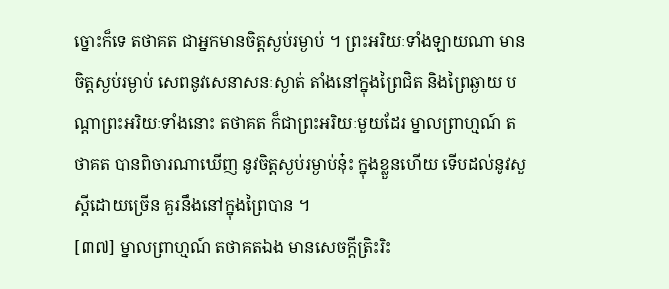ច្នោះក៏ទេ តថាគត ជាអ្នកមានចិត្តស្ងប់រម្ងាប់ ។ ព្រះអរិយៈទាំងឡាយណា មានចិត្តស្ងប់រម្ងាប់ សេពនូវសេនាសនៈស្ងាត់ តាំងនៅក្នុងព្រៃជិត និងព្រៃឆ្ងាយ បណ្តាព្រះអរិយៈទាំងនោះ តថាគត ក៏ជាព្រះអរិយៈមួយដែរ ម្នាលព្រាហ្មណ៍ តថាគត បានពិចារណាឃើញ នូវចិត្តស្ងប់រម្ងាប់នុ៎ះ ក្នុងខ្លួនហើយ ទើបដល់នូវសួស្តីដោយច្រើន គួរនឹងនៅក្នុងព្រៃបាន ។
[៣៧] ម្នាលព្រាហ្មណ៍ តថាគតឯង មានសេចក្តីត្រិះរិះ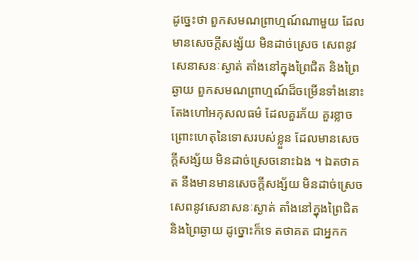ដូច្នេះថា ពួកសមណព្រាហ្មណ៍ណាមួយ ដែលមានសេចក្តីសង្ស័យ មិនដាច់ស្រេច សេពនូវសេនាសនៈស្ងាត់ តាំងនៅក្នុងព្រៃជិត និងព្រៃឆ្ងាយ ពួកសមណព្រាហ្មណ៍ដ៏ចម្រើនទាំងនោះ តែងហៅអកុសលធម៌ ដែលគួរភ័យ គួរខ្លាច ព្រោះហេតុនៃទោសរបស់ខ្លួន ដែលមានសេចក្តីសង្ស័យ មិនដាច់ស្រេចនោះឯង ។ ឯតថាគត នឹងមានមានសេចក្តីសង្ស័យ មិនដាច់ស្រេច សេពនូវសេនាសនៈស្ងាត់ តាំងនៅក្នុងព្រៃជិត និងព្រៃឆ្ងាយ ដូច្នោះក៏ទេ តថាគត ជាអ្នកក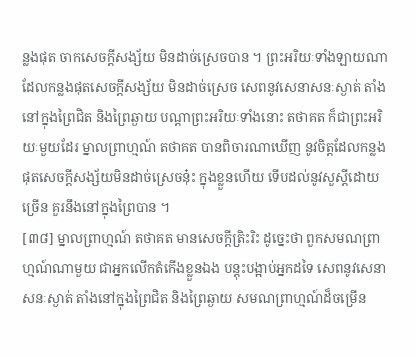ន្លងផុត ចាកសេចក្តីសង្ស័យ មិនដាច់ស្រេចបាន ។ ព្រះអរិយៈទាំងឡាយណា ដែលកន្លងផុតសេចក្តីសង្ស័យ មិនដាច់ស្រេច សេពនូវសេនាសនៈស្ងាត់ តាំងនៅក្នុងព្រៃជិត និងព្រៃឆ្ងាយ បណ្តាព្រះអរិយៈទាំងនោះ តថាគត ក៏ជាព្រះអរិយៈមួយដែរ ម្នាលព្រាហ្មណ៍ តថាគត បានពិចារណាឃើញ នូវចិត្តដែលកន្លងផុតសេចក្តីសង្ស័យមិនដាច់ស្រេចនុ៎ះ ក្នុងខ្លួនហើយ ទើបដល់នូវសួស្តីដោយច្រើន គួរនឹងនៅក្នុងព្រៃបាន ។
[៣៨] ម្នាលព្រាហ្មណ៍ តថាគត មានសេចក្តីត្រិះរិះ ដូច្នេះថា ពួកសមណព្រាហ្មណ៍ណាមួយ ជាអ្នកលើកតំកើងខ្លួនឯង បន្តុះបង្អាប់អ្នកដទៃ សេពនូវសេនាសនៈស្ងាត់ តាំងនៅក្នុងព្រៃជិត និងព្រៃឆ្ងាយ សមណព្រាហ្មណ៍ដ៏ចម្រើន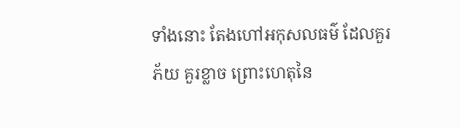ទាំងនោះ តែងហៅអកុសលធម៌ ដែលគួរភ័យ គួរខ្លាច ព្រោះហេតុនៃ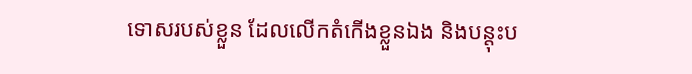ទោសរបស់ខ្លួន ដែលលើកតំកើងខ្លួនឯង និងបន្តុះប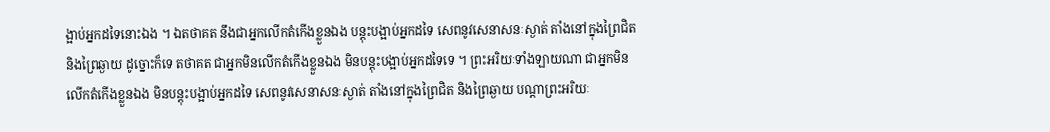ង្អាប់អ្នកដទៃនោះឯង ។ ឯតថាគត នឹងជាអ្នកលើកតំកើងខ្លួនឯង បន្តុះបង្អាប់អ្នកដទៃ សេពនូវសេនាសនៈស្ងាត់ តាំងនៅក្នុងព្រៃជិត និងព្រៃឆ្ងាយ ដូច្នោះក៏ទេ តថាគត ជាអ្នកមិនលើកតំកើងខ្លួនឯង មិនបន្តុះបង្អាប់អ្នកដទៃទេ ។ ព្រះអរិយៈទាំងឡាយណា ជាអ្នកមិនលើកតំកើងខ្លួនឯង មិនបន្តុះបង្អាប់អ្នកដទៃ សេពនូវសេនាសនៈស្ងាត់ តាំងនៅក្នុងព្រៃជិត និងព្រៃឆ្ងាយ បណ្តាព្រះអរិយៈ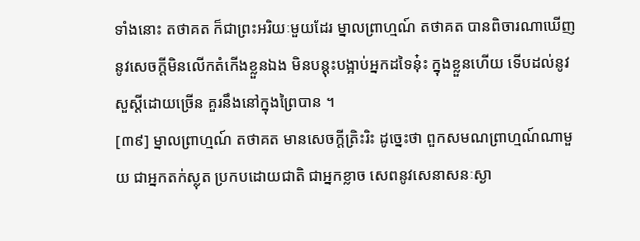ទាំងនោះ តថាគត ក៏ជាព្រះអរិយៈមួយដែរ ម្នាលព្រាហ្មណ៍ តថាគត បានពិចារណាឃើញ នូវសេចក្តីមិនលើកតំកើងខ្លួនឯង មិនបន្តុះបង្អាប់អ្នកដទៃនុ៎ះ ក្នុងខ្លួនហើយ ទើបដល់នូវសួស្តីដោយច្រើន គួរនឹងនៅក្នុងព្រៃបាន ។
[៣៩] ម្នាលព្រាហ្មណ៍ តថាគត មានសេចក្តីត្រិះរិះ ដូច្នេះថា ពួកសមណព្រាហ្មណ៍ណាមួយ ជាអ្នកតក់ស្លុត ប្រកបដោយជាតិ ជាអ្នកខ្លាច សេពនូវសេនាសនៈស្ងា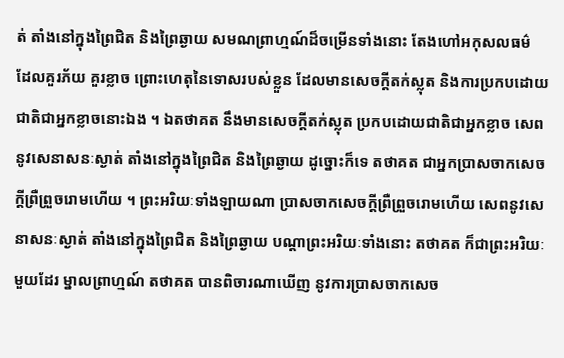ត់ តាំងនៅក្នុងព្រៃជិត និងព្រៃឆ្ងាយ សមណព្រាហ្មណ៍ដ៏ចម្រើនទាំងនោះ តែងហៅអកុសលធម៌ ដែលគួរភ័យ គួរខ្លាច ព្រោះហេតុនៃទោសរបស់ខ្លួន ដែលមានសេចក្តីតក់ស្លុត និងការប្រកបដោយជាតិជាអ្នកខ្លាចនោះឯង ។ ឯតថាគត នឹងមានសេចក្តីតក់ស្លុត ប្រកបដោយជាតិជាអ្នកខ្លាច សេពនូវសេនាសនៈស្ងាត់ តាំងនៅក្នុងព្រៃជិត និងព្រៃឆ្ងាយ ដូច្នោះក៏ទេ តថាគត ជាអ្នកប្រាសចាកសេចក្តីព្រឺព្រួចរោមហើយ ។ ព្រះអរិយៈទាំងឡាយណា ប្រាសចាកសេចក្តីព្រឺព្រួចរោមហើយ សេពនូវសេនាសនៈស្ងាត់ តាំងនៅក្នុងព្រៃជិត និងព្រៃឆ្ងាយ បណ្តាព្រះអរិយៈទាំងនោះ តថាគត ក៏ជាព្រះអរិយៈមួយដែរ ម្នាលព្រាហ្មណ៍ តថាគត បានពិចារណាឃើញ នូវការប្រាសចាកសេច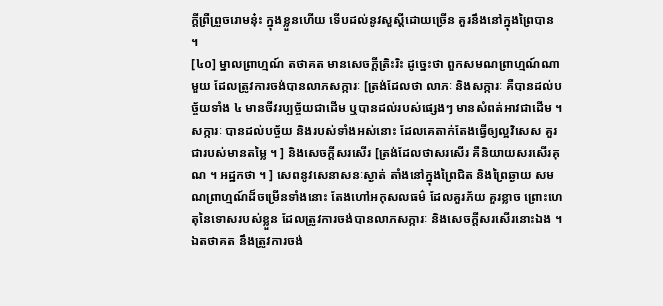ក្តីព្រឺព្រួចរោមនុ៎ះ ក្នុងខ្លួនហើយ ទើបដល់នូវសួស្តីដោយច្រើន គួរនឹងនៅក្នុងព្រៃបាន ។
[៤០] ម្នាលព្រាហ្មណ៍ តថាគត មានសេចក្តីត្រិះរិះ ដូច្នេះថា ពួកសមណព្រាហ្មណ៍ណាមួយ ដែលត្រូវការចង់បានលាភសក្ការៈ [ត្រង់ដែលថា លាភៈ និងសក្ការៈ គឺបានដល់បច្ច័យទាំង ៤ មានចីវរប្បច្ច័យជាដើម ឬបានដល់របស់ផ្សេងៗ មានសំពត់អាវជាដើម ។ សក្ការៈ បានដល់បច្ច័យ និងរបស់ទាំងអស់នោះ ដែលគេតាក់តែងធ្វើឲ្យល្អវិសេស គួរជារបស់មានតម្លៃ ។ ] និងសេចក្តីសរសើរ [ត្រង់ដែលថាសរសើរ គឺនិយាយសរសើរគុណ ។ អដ្ឋកថា ។ ] សេពនូវសេនាសនៈស្ងាត់ តាំងនៅក្នុងព្រៃជិត និងព្រៃឆ្ងាយ សមណព្រាហ្មណ៍ដ៏ចម្រើនទាំងនោះ តែងហៅអកុសលធម៌ ដែលគួរភ័យ គួរខ្លាច ព្រោះហេតុនៃទោសរបស់ខ្លួន ដែលត្រូវការចង់បានលាភសក្ការៈ និងសេចក្តីសរសើរនោះឯង ។ ឯតថាគត នឹងត្រូវការចង់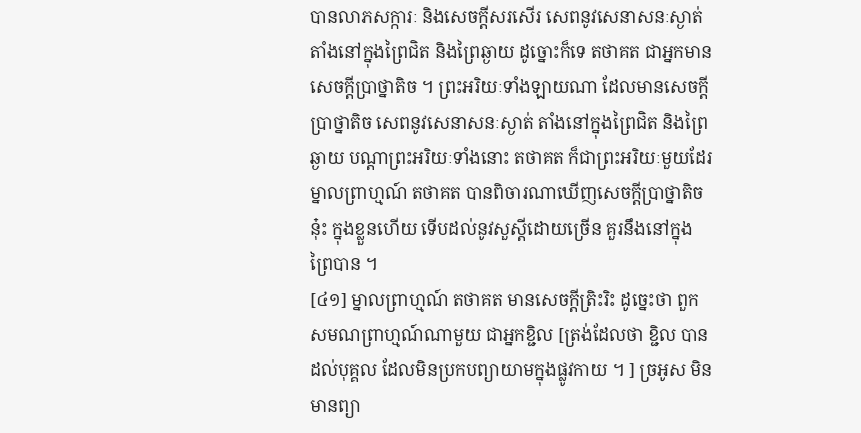បានលាភសក្ការៈ និងសេចក្តីសរសើរ សេពនូវសេនាសនៈស្ងាត់ តាំងនៅក្នុងព្រៃជិត និងព្រៃឆ្ងាយ ដូច្នោះក៏ទេ តថាគត ជាអ្នកមានសេចក្តីប្រាថ្នាតិច ។ ព្រះអរិយៈទាំងឡាយណា ដែលមានសេចក្តីប្រាថ្នាតិច សេពនូវសេនាសនៈស្ងាត់ តាំងនៅក្នុងព្រៃជិត និងព្រៃឆ្ងាយ បណ្តាព្រះអរិយៈទាំងនោះ តថាគត ក៏ជាព្រះអរិយៈមួយដែរ ម្នាលព្រាហ្មណ៍ តថាគត បានពិចារណាឃើញសេចក្តីប្រាថ្នាតិចនុ៎ះ ក្នុងខ្លួនហើយ ទើបដល់នូវសួស្តីដោយច្រើន គួរនឹងនៅក្នុងព្រៃបាន ។
[៤១] ម្នាលព្រាហ្មណ៍ តថាគត មានសេចក្តីត្រិះរិះ ដូច្នេះថា ពួកសមណព្រាហ្មណ៍ណាមួយ ជាអ្នកខ្ជិល [ត្រង់ដែលថា ខ្ជិល បានដល់បុគ្គល ដែលមិនប្រកបព្យាយាមក្នុងផ្លូវកាយ ។ ] ច្រអូស មិនមានព្យា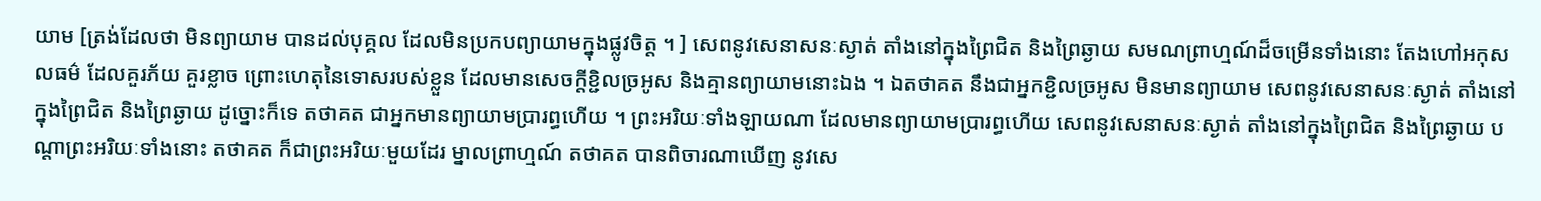យាម [ត្រង់ដែលថា មិនព្យាយាម បានដល់បុគ្គល ដែលមិនប្រកបព្យាយាមក្នុងផ្លូវចិត្ត ។ ] សេពនូវសេនាសនៈស្ងាត់ តាំងនៅក្នុងព្រៃជិត និងព្រៃឆ្ងាយ សមណព្រាហ្មណ៍ដ៏ចម្រើនទាំងនោះ តែងហៅអកុសលធម៌ ដែលគួរភ័យ គួរខ្លាច ព្រោះហេតុនៃទោសរបស់ខ្លួន ដែលមានសេចក្តីខ្ជិលច្រអូស និងគ្មានព្យាយាមនោះឯង ។ ឯតថាគត នឹងជាអ្នកខ្ជិលច្រអូស មិនមានព្យាយាម សេពនូវសេនាសនៈស្ងាត់ តាំងនៅក្នុងព្រៃជិត និងព្រៃឆ្ងាយ ដូច្នោះក៏ទេ តថាគត ជាអ្នកមានព្យាយាមប្រារព្ធហើយ ។ ព្រះអរិយៈទាំងឡាយណា ដែលមានព្យាយាមប្រារព្ធហើយ សេពនូវសេនាសនៈស្ងាត់ តាំងនៅក្នុងព្រៃជិត និងព្រៃឆ្ងាយ បណ្តាព្រះអរិយៈទាំងនោះ តថាគត ក៏ជាព្រះអរិយៈមួយដែរ ម្នាលព្រាហ្មណ៍ តថាគត បានពិចារណាឃើញ នូវសេ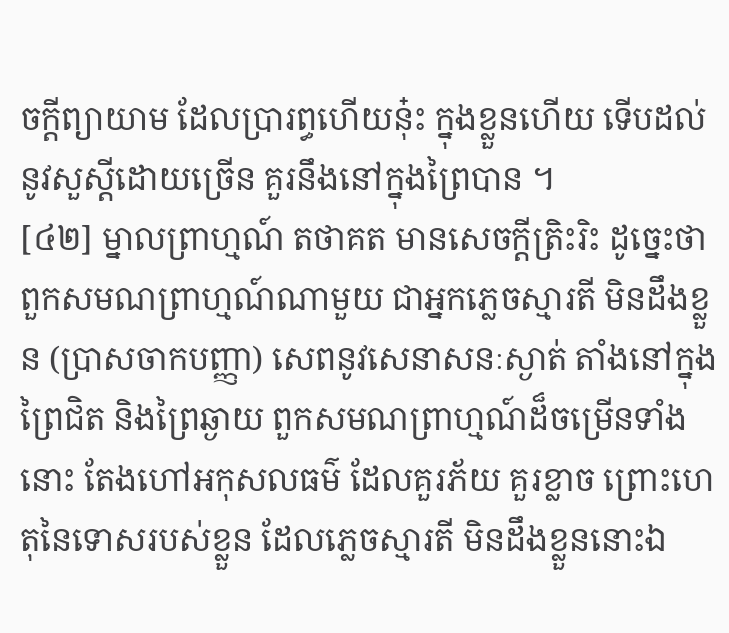ចក្តីព្យាយាម ដែលប្រារព្ធហើយនុ៎ះ ក្នុងខ្លួនហើយ ទើបដល់នូវសួស្តីដោយច្រើន គួរនឹងនៅក្នុងព្រៃបាន ។
[៤២] ម្នាលព្រាហ្មណ៍ តថាគត មានសេចក្តីត្រិះរិះ ដូច្នេះថា ពួកសមណព្រាហ្មណ៍ណាមួយ ជាអ្នកភ្លេចស្មារតី មិនដឹងខ្លួន (ប្រាសចាកបញ្ញា) សេពនូវសេនាសនៈស្ងាត់ តាំងនៅក្នុងព្រៃជិត និងព្រៃឆ្ងាយ ពួកសមណព្រាហ្មណ៍ដ៏ចម្រើនទាំងនោះ តែងហៅអកុសលធម៌ ដែលគួរភ័យ គួរខ្លាច ព្រោះហេតុនៃទោសរបស់ខ្លួន ដែលភ្លេចស្មារតី មិនដឹងខ្លួននោះឯ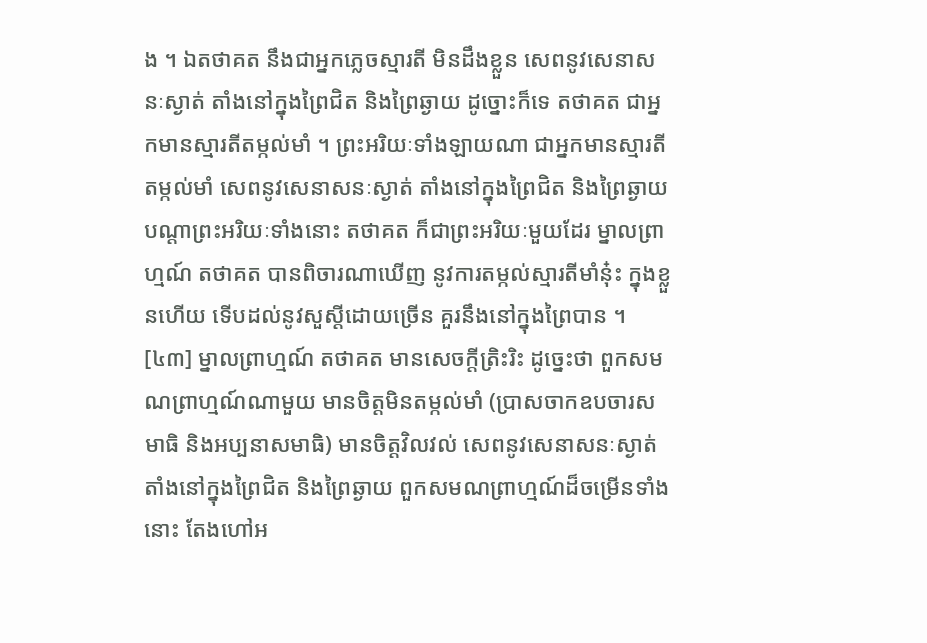ង ។ ឯតថាគត នឹងជាអ្នកភ្លេចស្មារតី មិនដឹងខ្លួន សេពនូវសេនាសនៈស្ងាត់ តាំងនៅក្នុងព្រៃជិត និងព្រៃឆ្ងាយ ដូច្នោះក៏ទេ តថាគត ជាអ្នកមានស្មារតីតម្កល់មាំ ។ ព្រះអរិយៈទាំងឡាយណា ជាអ្នកមានស្មារតីតម្កល់មាំ សេពនូវសេនាសនៈស្ងាត់ តាំងនៅក្នុងព្រៃជិត និងព្រៃឆ្ងាយ បណ្តាព្រះអរិយៈទាំងនោះ តថាគត ក៏ជាព្រះអរិយៈមួយដែរ ម្នាលព្រាហ្មណ៍ តថាគត បានពិចារណាឃើញ នូវការតម្កល់ស្មារតីមាំនុ៎ះ ក្នុងខ្លួនហើយ ទើបដល់នូវសួស្តីដោយច្រើន គួរនឹងនៅក្នុងព្រៃបាន ។
[៤៣] ម្នាលព្រាហ្មណ៍ តថាគត មានសេចក្តីត្រិះរិះ ដូច្នេះថា ពួកសមណព្រាហ្មណ៍ណាមួយ មានចិត្តមិនតម្កល់មាំ (ប្រាសចាកឧបចារសមាធិ និងអប្បនាសមាធិ) មានចិត្តវិលវល់ សេពនូវសេនាសនៈស្ងាត់ តាំងនៅក្នុងព្រៃជិត និងព្រៃឆ្ងាយ ពួកសមណព្រាហ្មណ៍ដ៏ចម្រើនទាំងនោះ តែងហៅអ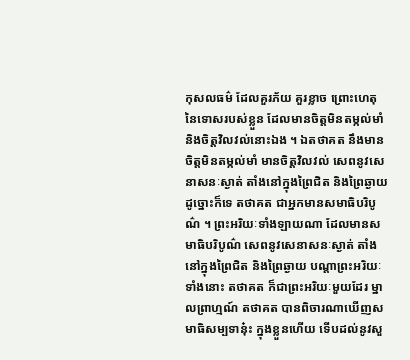កុសលធម៌ ដែលគួរភ័យ គួរខ្លាច ព្រោះហេតុនៃទោសរបស់ខ្លួន ដែលមានចិត្តមិនតម្កល់មាំ និងចិត្តវិលវល់នោះឯង ។ ឯតថាគត នឹងមានចិត្តមិនតម្កល់មាំ មានចិត្តវិលវល់ សេពនូវសេនាសនៈស្ងាត់ តាំងនៅក្នុងព្រៃជិត និងព្រៃឆ្ងាយ ដូច្នោះក៏ទេ តថាគត ជាអ្នកមានសមាធិបរិបូណ៌ ។ ព្រះអរិយៈទាំងឡាយណា ដែលមានសមាធិបរិបូណ៌ សេពនូវសេនាសនៈស្ងាត់ តាំងនៅក្នុងព្រៃជិត និងព្រៃឆ្ងាយ បណ្តាព្រះអរិយៈទាំងនោះ តថាគត ក៏ជាព្រះអរិយៈមួយដែរ ម្នាលព្រាហ្មណ៍ តថាគត បានពិចារណាឃើញសមាធិសម្បទានុ៎ះ ក្នុងខ្លួនហើយ ទើបដល់នូវសួ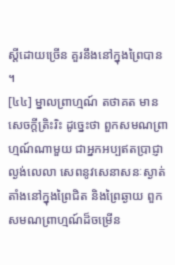ស្តីដោយច្រើន គួរនឹងនៅក្នុងព្រៃបាន ។
[៤៤] ម្នាលព្រាហ្មណ៍ តថាគត មានសេចក្តីត្រិះរិះ ដូច្នេះថា ពួកសមណព្រាហ្មណ៍ណាមួយ ជាអ្នកអប្បឥតប្រាជ្ញា ល្ងង់លេលា សេពនូវសេនាសនៈស្ងាត់ តាំងនៅក្នុងព្រៃជិត និងព្រៃឆ្ងាយ ពួកសមណព្រាហ្មណ៍ដ៏ចម្រើន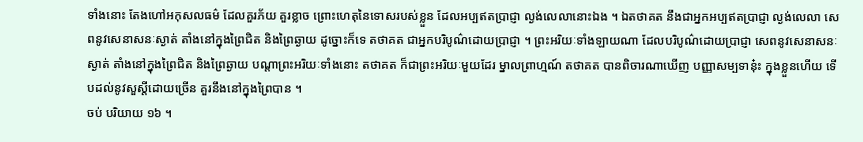ទាំងនោះ តែងហៅអកុសលធម៌ ដែលគួរភ័យ គួរខ្លាច ព្រោះហេតុនៃទោសរបស់ខ្លួន ដែលអប្បឥតប្រាជ្ញា ល្ងង់លេលានោះឯង ។ ឯតថាគត នឹងជាអ្នកអប្បឥតប្រាជ្ញា ល្ងង់លេលា សេពនូវសេនាសនៈស្ងាត់ តាំងនៅក្នុងព្រៃជិត និងព្រៃឆ្ងាយ ដូច្នោះក៏ទេ តថាគត ជាអ្នកបរិបូណ៌ដោយប្រាជ្ញា ។ ព្រះអរិយៈទាំងឡាយណា ដែលបរិបូណ៌ដោយប្រាជ្ញា សេពនូវសេនាសនៈស្ងាត់ តាំងនៅក្នុងព្រៃជិត និងព្រៃឆ្ងាយ បណ្តាព្រះអរិយៈទាំងនោះ តថាគត ក៏ជាព្រះអរិយៈមួយដែរ ម្នាលព្រាហ្មណ៍ តថាគត បានពិចារណាឃើញ បញ្ញាសម្បទានុ៎ះ ក្នុងខ្លួនហើយ ទើបដល់នូវសួស្តីដោយច្រើន គួរនឹងនៅក្នុងព្រៃបាន ។
ចប់ បរិយាយ ១៦ ។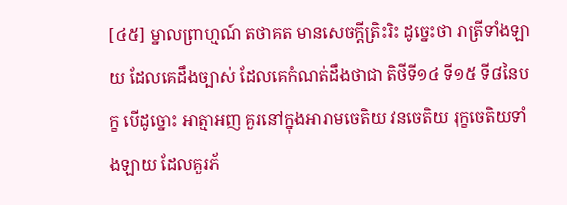[៤៥] ម្នាលព្រាហ្មណ៍ តថាគត មានសេចក្តីត្រិះរិះ ដូច្នេះថា រាត្រីទាំងឡាយ ដែលគេដឹងច្បាស់ ដែលគេកំណត់ដឹងថាជា តិថីទី១៤ ទី១៥ ទី៨នៃបក្ខ បើដូច្នោះ អាត្មាអញ គួរនៅក្នុងអារាមចេតិយ វនចេតិយ រុក្ខចេតិយទាំងឡាយ ដែលគួរភ័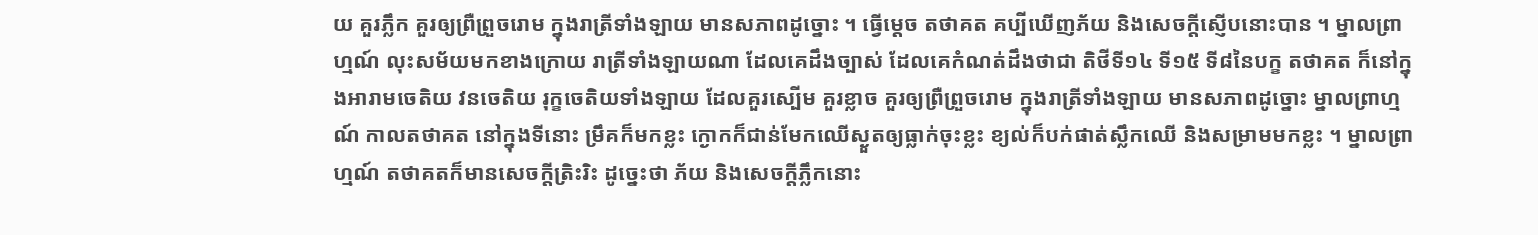យ គួរភ្លឹក គួរឲ្យព្រឺព្រួចរោម ក្នុងរាត្រីទាំងឡាយ មានសភាពដូច្នោះ ។ ធ្វើម្តេច តថាគត គប្បីឃើញភ័យ និងសេចក្តីស្ញើបនោះបាន ។ ម្នាលព្រាហ្មណ៍ លុះសម័យមកខាងក្រោយ រាត្រីទាំងឡាយណា ដែលគេដឹងច្បាស់ ដែលគេកំណត់ដឹងថាជា តិថីទី១៤ ទី១៥ ទី៨នៃបក្ខ តថាគត ក៏នៅក្នុងអារាមចេតិយ វនចេតិយ រុក្ខចេតិយទាំងឡាយ ដែលគួរស្បើម គួរខ្លាច គួរឲ្យព្រឺព្រួចរោម ក្នុងរាត្រីទាំងឡាយ មានសភាពដូច្នោះ ម្នាលព្រាហ្មណ៍ កាលតថាគត នៅក្នុងទីនោះ ម្រឹគក៏មកខ្លះ ក្ងោកក៏ជាន់មែកឈើស្ងួតឲ្យធ្លាក់ចុះខ្លះ ខ្យល់ក៏បក់ផាត់ស្លឹកឈើ និងសម្រាមមកខ្លះ ។ ម្នាលព្រាហ្មណ៍ តថាគតក៏មានសេចក្តីត្រិះរិះ ដូច្នេះថា ភ័យ និងសេចក្តីភ្លឹកនោះ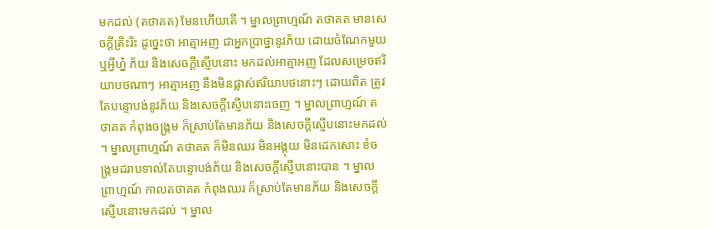មកដល់ (តថាគត) មែនហើយតើ ។ ម្នាលព្រាហ្មណ៍ តថាគត មានសេចក្តីត្រិះរិះ ដូច្នេះថា អាត្មាអញ ជាអ្នកប្រាថ្នានូវភ័យ ដោយចំណែកមួយឬអ្វីហ្ន៎ ភ័យ និងសេចក្តីស្ញើបនោះ មកដល់អាត្មាអញ ដែលសម្រេចឥរិយាបថណាៗ អាត្មាអញ នឹងមិនផ្លាស់ឥរិយាបថនោះៗ ដោយពិត ត្រូវតែបន្ទោបង់នូវភ័យ និងសេចក្តីស្ញើបនោះចេញ ។ ម្នាលព្រាហ្មណ៍ តថាគត កំពុងចង្ក្រម ក៏ស្រាប់តែមានភ័យ និងសេចក្តីស្ញើបនោះមកដល់ ។ ម្នាលព្រាហ្មណ៍ តថាគត ក៏មិនឈរ មិនអង្គុយ មិនដេកសោះ ខំចង្ក្រមដរាបទាល់តែបន្ទោបង់ភ័យ និងសេចក្តីស្ញើបនោះបាន ។ ម្នាលព្រាហ្មណ៍ កាលតថាគត កំពុងឈរ ក៏ស្រាប់តែមានភ័យ និងសេចក្តីស្ញើបនោះមកដល់ ។ ម្នាល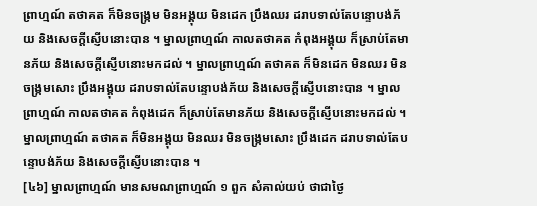ព្រាហ្មណ៍ តថាគត ក៏មិនចង្ក្រម មិនអង្គុយ មិនដេក ប្រឹងឈរ ដរាបទាល់តែបន្ទោបង់ភ័យ និងសេចក្តីស្ញើបនោះបាន ។ ម្នាលព្រាហ្មណ៍ កាលតថាគត កំពុងអង្គុយ ក៏ស្រាប់តែមានភ័យ និងសេចក្តីស្ញើបនោះមកដល់ ។ ម្នាលព្រាហ្មណ៍ តថាគត ក៏មិនដេក មិនឈរ មិនចង្ក្រមសោះ ប្រឹងអង្គុយ ដរាបទាល់តែបន្ទោបង់ភ័យ និងសេចក្តីស្ញើបនោះបាន ។ ម្នាលព្រាហ្មណ៍ កាលតថាគត កំពុងដេក ក៏ស្រាប់តែមានភ័យ និងសេចក្តីស្ញើបនោះមកដល់ ។ ម្នាលព្រាហ្មណ៍ តថាគត ក៏មិនអង្គុយ មិនឈរ មិនចង្ក្រមសោះ ប្រឹងដេក ដរាបទាល់តែបន្ទោបង់ភ័យ និងសេចក្តីស្ញើបនោះបាន ។
[៤៦] ម្នាលព្រាហ្មណ៍ មានសមណព្រាហ្មណ៍ ១ ពួក សំគាល់យប់ ថាជាថ្ងៃ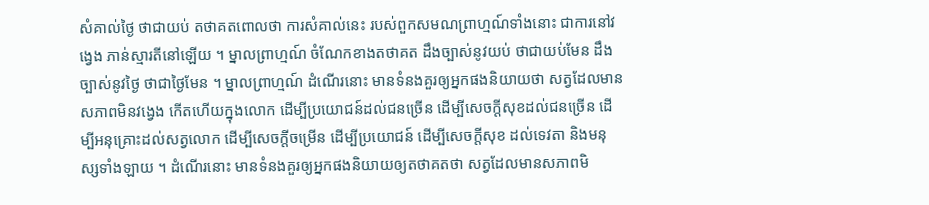សំគាល់ថ្ងៃ ថាជាយប់ តថាគតពោលថា ការសំគាល់នេះ របស់ពួកសមណព្រាហ្មណ៍ទាំងនោះ ជាការនៅវង្វេង ភាន់ស្មារតីនៅឡើយ ។ ម្នាលព្រាហ្មណ៍ ចំណែកខាងតថាគត ដឹងច្បាស់នូវយប់ ថាជាយប់មែន ដឹងច្បាស់នូវថ្ងៃ ថាជាថ្ងៃមែន ។ ម្នាលព្រាហ្មណ៍ ដំណើរនោះ មានទំនងគួរឲ្យអ្នកផងនិយាយថា សត្វដែលមានសភាពមិនវង្វេង កើតហើយក្នុងលោក ដើម្បីប្រយោជន៍ដល់ជនច្រើន ដើម្បីសេចក្តីសុខដល់ជនច្រើន ដើម្បីអនុគ្រោះដល់សត្វលោក ដើម្បីសេចក្តីចម្រើន ដើម្បីប្រយោជន៍ ដើម្បីសេចក្តីសុខ ដល់ទេវតា និងមនុស្សទាំងឡាយ ។ ដំណើរនោះ មានទំនងគួរឲ្យអ្នកផងនិយាយឲ្យតថាគតថា សត្វដែលមានសភាពមិ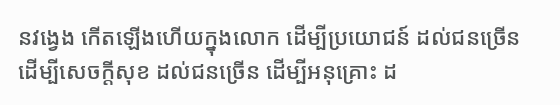នវង្វេង កើតឡើងហើយក្នុងលោក ដើម្បីប្រយោជន៍ ដល់ជនច្រើន ដើម្បីសេចក្តីសុខ ដល់ជនច្រើន ដើម្បីអនុគ្រោះ ដ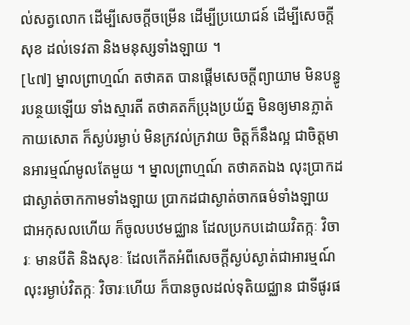ល់សត្វលោក ដើម្បីសេចក្តីចម្រើន ដើម្បីប្រយោជន៍ ដើម្បីសេចក្តីសុខ ដល់ទេវតា និងមនុស្សទាំងឡាយ ។
[៤៧] ម្នាលព្រាហ្មណ៍ តថាគត បានផ្តើមសេចក្តីព្យាយាម មិនបន្ធូរបន្ថយឡើយ ទាំងស្មារតី តថាគតក៏ប្រុងប្រយ័ត្ន មិនឲ្យមានភ្លាត់ កាយសោត ក៏ស្ងប់រម្ងាប់ មិនក្រវល់ក្រវាយ ចិត្តក៏នឹងល្អ ជាចិត្តមានអារម្មណ៍មូលតែមួយ ។ ម្នាលព្រាហ្មណ៍ តថាគតឯង លុះប្រាកដជាស្ងាត់ចាកកាមទាំងឡាយ ប្រាកដជាស្ងាត់ចាកធម៌ទាំងឡាយ ជាអកុសលហើយ ក៏ចូលបឋមជ្ឈាន ដែលប្រកបដោយវិតក្កៈ វិចារៈ មានបីតិ និងសុខៈ ដែលកើតអំពីសេចក្តីស្ងប់ស្ងាត់ជាអារម្មណ៍ លុះរម្ងាប់វិតក្កៈ វិចារៈហើយ ក៏បានចូលដល់ទុតិយជ្ឈាន ជាទីផូរផ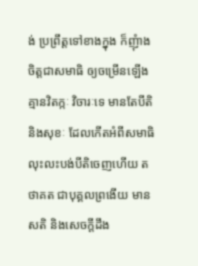ង់ ប្រព្រឹត្តទៅខាងក្នុង ក៏ញុំាងចិត្តជាសមាធិ ឲ្យចម្រើនឡើង គ្មានវិតក្កៈ វិចារៈទេ មានតែបីតិ និងសុខៈ ដែលកើតអំពីសមាធិ លុះលះបង់បីតិចេញហើយ តថាគត ជាបុគ្គលព្រងើយ មានសតិ និងសេចក្តីដឹង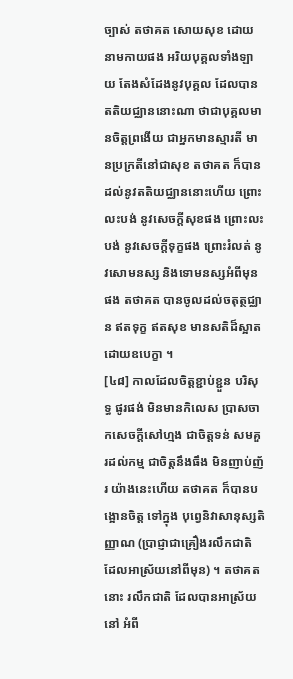ច្បាស់ តថាគត សោយសុខ ដោយនាមកាយផង អរិយបុគ្គលទាំងឡាយ តែងសំដែងនូវបុគ្គល ដែលបានតតិយជ្ឈាននោះណា ថាជាបុគ្គលមានចិត្តព្រងើយ ជាអ្នកមានស្មារតី មានប្រក្រតីនៅជាសុខ តថាគត ក៏បានដល់នូវតតិយជ្ឈាននោះហើយ ព្រោះលះបង់ នូវសេចក្តីសុខផង ព្រោះលះបង់ នូវសេចក្តីទុក្ខផង ព្រោះរំលត់ នូវសោមនស្ស និងទោមនស្សអំពីមុនផង តថាគត បានចូលដល់ចតុត្ថជ្ឈាន ឥតទុក្ខ ឥតសុខ មានសតិដ៏ស្អាត ដោយឧបេក្ខា ។
[៤៨] កាលដែលចិត្តខ្ជាប់ខ្ជួន បរិសុទ្ធ ផូរផង់ មិនមានកិលេស ប្រាសចាកសេចក្តីសៅហ្មង ជាចិត្តទន់ សមគួរដល់កម្ម ជាចិត្តនឹងធឹង មិនញាប់ញ័រ យ៉ាងនេះហើយ តថាគត ក៏បានបង្អោនចិត្ត ទៅក្នុង បុព្វេនិវាសានុស្សតិញ្ញាណ (ប្រាជ្ញាជាគ្រឿងរលឹកជាតិ ដែលអាស្រ័យនៅពីមុន) ។ តថាគតនោះ រលឹកជាតិ ដែលបានអាស្រ័យនៅ អំពី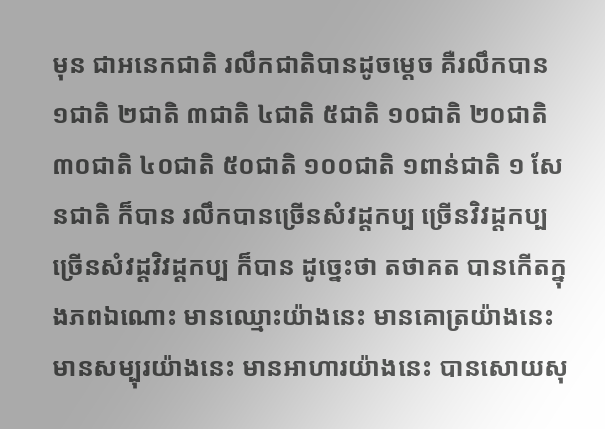មុន ជាអនេកជាតិ រលឹកជាតិបានដូចម្តេច គឺរលឹកបាន ១ជាតិ ២ជាតិ ៣ជាតិ ៤ជាតិ ៥ជាតិ ១០ជាតិ ២០ជាតិ ៣០ជាតិ ៤០ជាតិ ៥០ជាតិ ១០០ជាតិ ១ពាន់ជាតិ ១ សែនជាតិ ក៏បាន រលឹកបានច្រើនសំវដ្តកប្ប ច្រើនវិវដ្តកប្ប ច្រើនសំវដ្តវិវដ្តកប្ប ក៏បាន ដូច្នេះថា តថាគត បានកើតក្នុងភពឯណោះ មានឈ្មោះយ៉ាងនេះ មានគោត្រយ៉ាងនេះ មានសម្បុរយ៉ាងនេះ មានអាហារយ៉ាងនេះ បានសោយសុ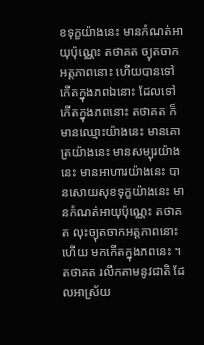ខទុក្ខយ៉ាងនេះ មានកំណត់អាយុប៉ុណ្ណេះ តថាគត ច្យុតចាកអត្តភាពនោះ ហើយបានទៅកើតក្នុងភពឯនោះ ដែលទៅកើតក្នុងភពនោះ តថាគត ក៏មានឈ្មោះយ៉ាងនេះ មានគោត្រយ៉ាងនេះ មានសម្បុរយ៉ាងនេះ មានអាហារយ៉ាងនេះ បានសោយសុខទុក្ខយ៉ាងនេះ មានកំណត់អាយុប៉ុណ្ណេះ តថាគត លុះច្យុតចាកអត្តភាពនោះហើយ មកកើតក្នុងភពនេះ ។ តថាគត រលឹកតាមនូវជាតិ ដែលអាស្រ័យ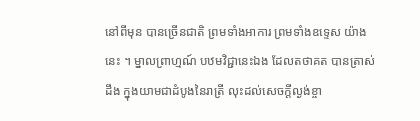នៅពីមុន បានច្រើនជាតិ ព្រមទាំងអាការ ព្រមទាំងឧទ្ទេស យ៉ាងនេះ ។ ម្នាលព្រាហ្មណ៍ បឋមវិជ្ជានេះឯង ដែលតថាគត បានត្រាស់ដឹង ក្នុងយាមជាដំបូងនៃរាត្រី លុះដល់សេចក្តីល្ងង់ខ្ចា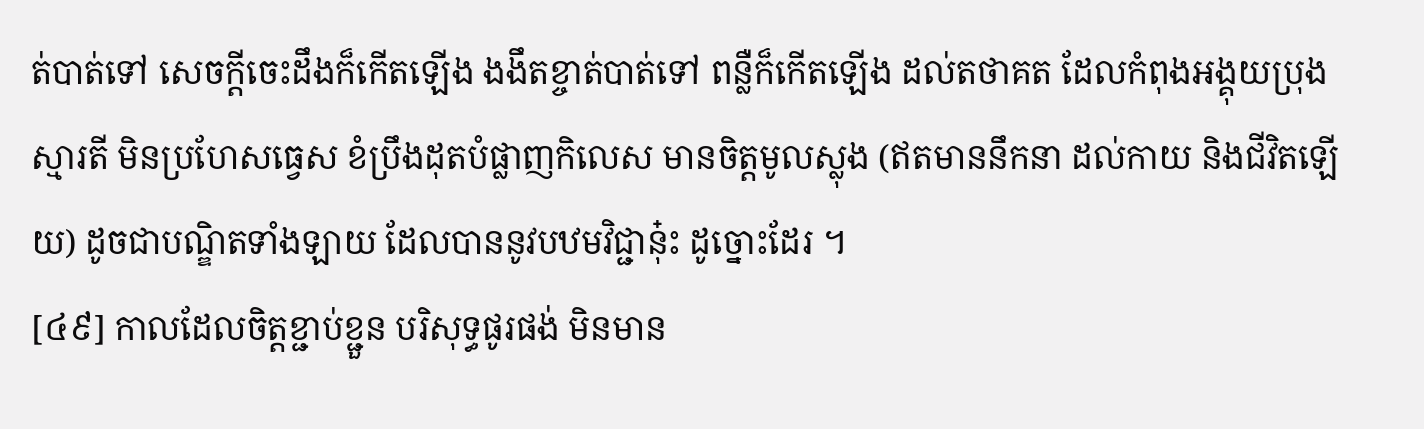ត់បាត់ទៅ សេចក្តីចេះដឹងក៏កើតឡើង ងងឹតខ្ចាត់បាត់ទៅ ពន្លឺក៏កើតឡើង ដល់តថាគត ដែលកំពុងអង្គុយប្រុងស្មារតី មិនប្រហែសធ្វេស ខំប្រឹងដុតបំផ្លាញកិលេស មានចិត្តមូលស្លុង (ឥតមាននឹកនា ដល់កាយ និងជីវិតឡើយ) ដូចជាបណ្ឌិតទាំងឡាយ ដែលបាននូវបឋមវិជ្ជានុ៎ះ ដូច្នោះដែរ ។
[៤៩] កាលដែលចិត្តខ្ជាប់ខ្ជួន បរិសុទ្ធផូរផង់ មិនមាន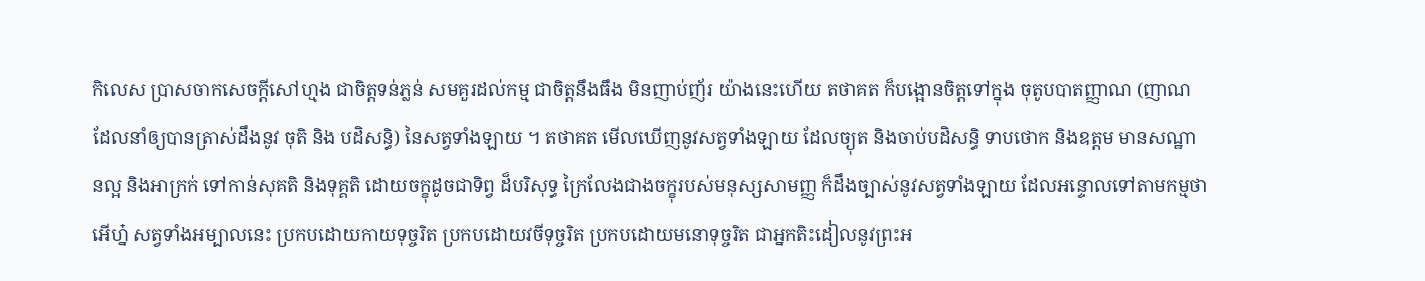កិលេស ប្រាសចាកសេចក្តីសៅហ្មង ជាចិត្តទន់ភ្លន់ សមគួរដល់កម្ម ជាចិត្តនឹងធឹង មិនញាប់ញ័រ យ៉ាងនេះហើយ តថាគត ក៏បង្អោនចិត្តទៅក្នុង ចុតូបបាតញ្ញាណ (ញាណដែលនាំឲ្យបានត្រាស់ដឹងនូវ ចុតិ និង បដិសន្ធិ) នៃសត្វទាំងឡាយ ។ តថាគត មើលឃើញនូវសត្វទាំងឡាយ ដែលច្យុត និងចាប់បដិសន្ធិ ទាបថោក និងឧត្តម មានសណ្ឋានល្អ និងអាក្រក់ ទៅកាន់សុគតិ និងទុគ្គតិ ដោយចក្ខុដូចជាទិព្វ ដ៏បរិសុទ្ធ ក្រៃលែងជាងចក្ខុរបស់មនុស្សសាមញ្ញ ក៏ដឹងច្បាស់នូវសត្វទាំងឡាយ ដែលអន្ទោលទៅតាមកម្មថា អើហ្ន៎ សត្វទាំងអម្បាលនេះ ប្រកបដោយកាយទុច្ចរិត ប្រកបដោយវចីទុច្ចរិត ប្រកបដោយមនោទុច្ចរិត ជាអ្នកតិះដៀលនូវព្រះអ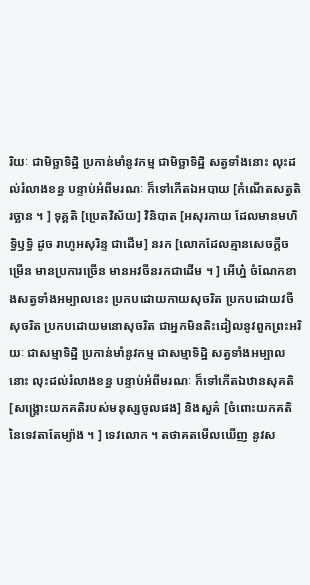រិយៈ ជាមិច្ឆាទិដ្ឋិ ប្រកាន់មាំនូវកម្ម ជាមិច្ឆាទិដ្ឋិ សត្វទាំងនោះ លុះដល់រំលាងខន្ធ បន្ទាប់អំពីមរណៈ ក៏ទៅកើតឯអបាយ [កំណើតសត្វតិរច្ឆាន ។ ] ទុគ្គតិ [ប្រេតវិស័យ] វិនិបាត [អសុរកាយ ដែលមានមហិទ្ធិឫទ្ធិ ដូច រាហូអសុរិន្ទ ជាដើម] នរក [លោកដែលគ្មានសេចក្តីចម្រើន មានប្រការច្រើន មានអវចីនរកជាដើម ។ ] អើហ្ន៎ ចំណែកខាងសត្វទាំងអម្បាលនេះ ប្រកបដោយកាយសុចរិត ប្រកបដោយវចីសុចរិត ប្រកបដោយមនោសុចរិត ជាអ្នកមិនតិះដៀលនូវពួកព្រះអរិយៈ ជាសម្មាទិដ្ឋិ ប្រកាន់មាំនូវកម្ម ជាសម្មាទិដ្ឋិ សត្វទាំងអម្បាលនោះ លុះដល់រំលាងខន្ធ បន្ទាប់អំពីមរណៈ ក៏ទៅកើតឯឋានសុគតិ [សង្គ្រោះយកគតិរបស់មនុស្សចូលផង] និងសួគ៌ [ចំពោះយកគតិនៃទេវតាតែម្យ៉ាង ។ ] ទេវលោក ។ តថាគតមើលឃើញ នូវស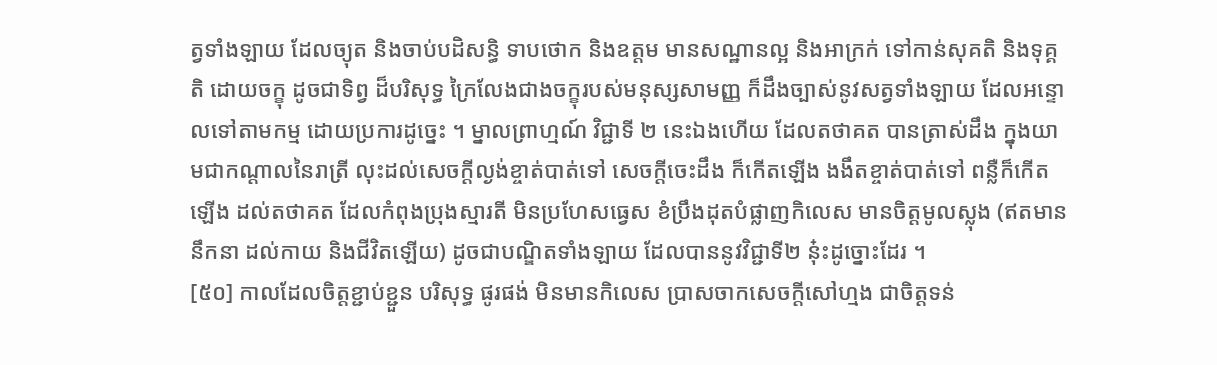ត្វទាំងឡាយ ដែលច្យុត និងចាប់បដិសន្ធិ ទាបថោក និងឧត្តម មានសណ្ឋានល្អ និងអាក្រក់ ទៅកាន់សុគតិ និងទុគ្គតិ ដោយចក្ខុ ដូចជាទិព្វ ដ៏បរិសុទ្ធ ក្រៃលែងជាងចក្ខុរបស់មនុស្សសាមញ្ញ ក៏ដឹងច្បាស់នូវសត្វទាំងឡាយ ដែលអន្ទោលទៅតាមកម្ម ដោយប្រការដូច្នេះ ។ ម្នាលព្រាហ្មណ៍ វិជ្ជាទី ២ នេះឯងហើយ ដែលតថាគត បានត្រាស់ដឹង ក្នុងយាមជាកណ្តាលនៃរាត្រី លុះដល់សេចក្តីល្ងង់ខ្ចាត់បាត់ទៅ សេចក្តីចេះដឹង ក៏កើតឡើង ងងឹតខ្ចាត់បាត់ទៅ ពន្លឺក៏កើតឡើង ដល់តថាគត ដែលកំពុងប្រុងស្មារតី មិនប្រហែសធ្វេស ខំប្រឹងដុតបំផ្លាញកិលេស មានចិត្តមូលស្លុង (ឥតមាននឹកនា ដល់កាយ និងជីវិតឡើយ) ដូចជាបណ្ឌិតទាំងឡាយ ដែលបាននូវវិជ្ជាទី២ នុ៎ះដូច្នោះដែរ ។
[៥០] កាលដែលចិត្តខ្ជាប់ខ្ជួន បរិសុទ្ធ ផូរផង់ មិនមានកិលេស ប្រាសចាកសេចក្តីសៅហ្មង ជាចិត្តទន់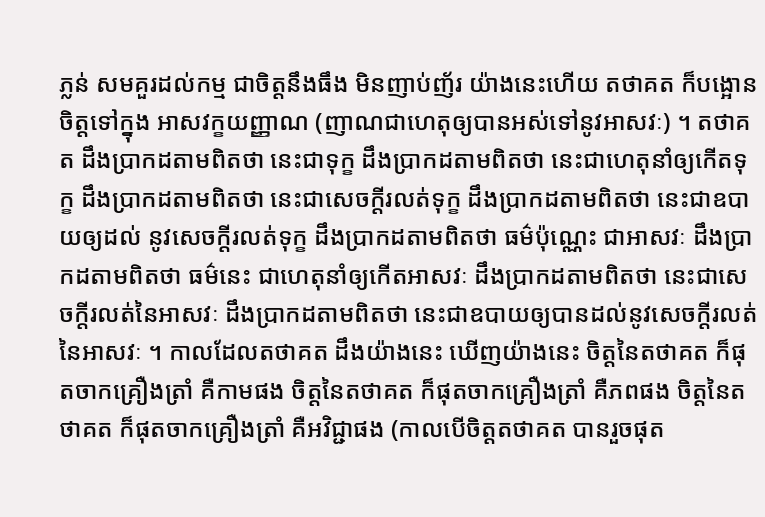ភ្លន់ សមគួរដល់កម្ម ជាចិត្តនឹងធឹង មិនញាប់ញ័រ យ៉ាងនេះហើយ តថាគត ក៏បង្អោនចិត្តទៅក្នុង អាសវក្ខយញ្ញាណ (ញាណជាហេតុឲ្យបានអស់ទៅនូវអាសវៈ) ។ តថាគត ដឹងប្រាកដតាមពិតថា នេះជាទុក្ខ ដឹងប្រាកដតាមពិតថា នេះជាហេតុនាំឲ្យកើតទុក្ខ ដឹងប្រាកដតាមពិតថា នេះជាសេចក្តីរលត់ទុក្ខ ដឹងប្រាកដតាមពិតថា នេះជាឧបាយឲ្យដល់ នូវសេចក្តីរលត់ទុក្ខ ដឹងប្រាកដតាមពិតថា ធម៌ប៉ុណ្ណេះ ជាអាសវៈ ដឹងប្រាកដតាមពិតថា ធម៌នេះ ជាហេតុនាំឲ្យកើតអាសវៈ ដឹងប្រាកដតាមពិតថា នេះជាសេចក្តីរលត់នៃអាសវៈ ដឹងប្រាកដតាមពិតថា នេះជាឧបាយឲ្យបានដល់នូវសេចក្តីរលត់នៃអាសវៈ ។ កាលដែលតថាគត ដឹងយ៉ាងនេះ ឃើញយ៉ាងនេះ ចិត្តនៃតថាគត ក៏ផុតចាកគ្រឿងត្រាំ គឺកាមផង ចិត្តនៃតថាគត ក៏ផុតចាកគ្រឿងត្រាំ គឺភពផង ចិត្តនៃតថាគត ក៏ផុតចាកគ្រឿងត្រាំ គឺអវិជ្ជាផង (កាលបើចិត្តតថាគត បានរួចផុត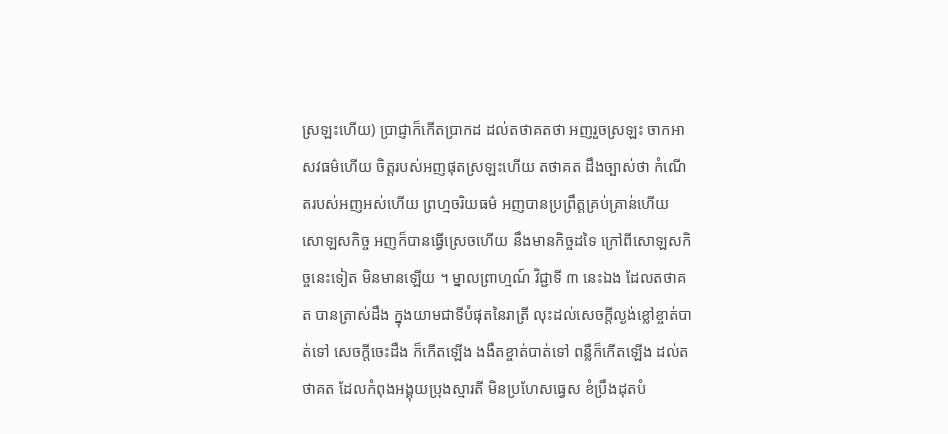ស្រឡះហើយ) ប្រាជ្ញាក៏កើតប្រាកដ ដល់តថាគតថា អញរួចស្រឡះ ចាកអាសវធម៌ហើយ ចិត្តរបស់អញផុតស្រឡះហើយ តថាគត ដឹងច្បាស់ថា កំណើតរបស់អញអស់ហើយ ព្រហ្មចរិយធម៌ អញបានប្រព្រឹត្តគ្រប់គ្រាន់ហើយ សោឡសកិច្ច អញក៏បានធ្វើស្រេចហើយ នឹងមានកិច្ចដទៃ ក្រៅពីសោឡសកិច្ចនេះទៀត មិនមានឡើយ ។ ម្នាលព្រាហ្មណ៍ វិជ្ជាទី ៣ នេះឯង ដែលតថាគត បានត្រាស់ដឹង ក្នុងយាមជាទីបំផុតនៃរាត្រី លុះដល់សេចក្តីល្ងង់ខ្លៅខ្ចាត់បាត់ទៅ សេចក្តីចេះដឹង ក៏កើតឡើង ងងឹតខ្ចាត់បាត់ទៅ ពន្លឺក៏កើតឡើង ដល់តថាគត ដែលកំពុងអង្គុយប្រុងស្មារតី មិនប្រហែសធ្វេស ខំប្រឹងដុតបំ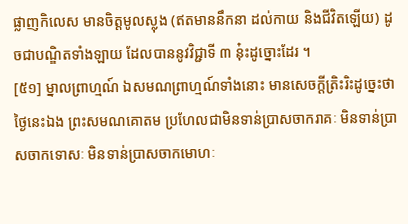ផ្លាញកិលេស មានចិត្តមូលស្លុង (ឥតមាននឹកនា ដល់កាយ និងជីវិតឡើយ) ដូចជាបណ្ឌិតទាំងឡាយ ដែលបាននូវវិជ្ជាទី ៣ នុ៎ះដូច្នោះដែរ ។
[៥១] ម្នាលព្រាហ្មណ៍ ឯសមណព្រាហ្មណ៍ទាំងនោះ មានសេចក្តីត្រិះរិះដូច្នេះថា ថ្ងៃនេះឯង ព្រះសមណគោតម ប្រហែលជាមិនទាន់ប្រាសចាករាគៈ មិនទាន់ប្រាសចាកទោសៈ មិនទាន់ប្រាសចាកមោហៈ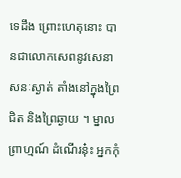ទេដឹង ព្រោះហេតុនោះ បានជាលោកសេពនូវសេនាសនៈស្ងាត់ តាំងនៅក្នុងព្រៃជិត និងព្រៃឆ្ងាយ ។ ម្នាលព្រាហ្មណ៍ ដំណើរនុ៎ះ អ្នកកុំ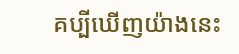គប្បីឃើញយ៉ាងនេះ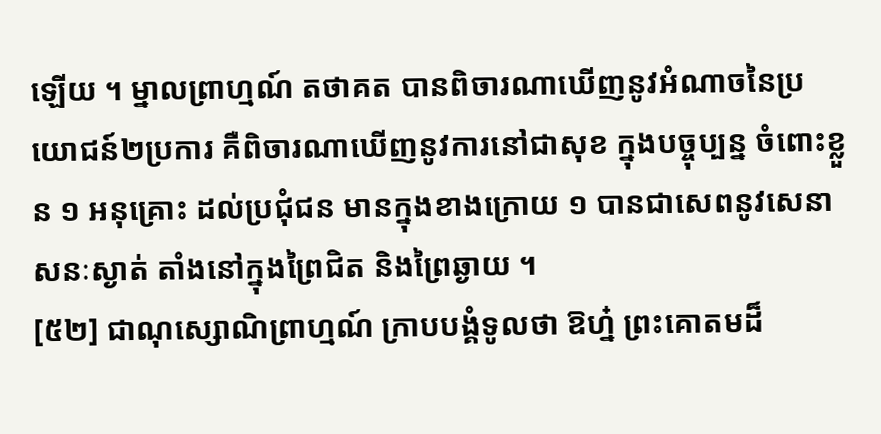ឡើយ ។ ម្នាលព្រាហ្មណ៍ តថាគត បានពិចារណាឃើញនូវអំណាចនៃប្រយោជន៍២ប្រការ គឺពិចារណាឃើញនូវការនៅជាសុខ ក្នុងបច្ចុប្បន្ន ចំពោះខ្លួន ១ អនុគ្រោះ ដល់ប្រជុំជន មានក្នុងខាងក្រោយ ១ បានជាសេពនូវសេនាសនៈស្ងាត់ តាំងនៅក្នុងព្រៃជិត និងព្រៃឆ្ងាយ ។
[៥២] ជាណុស្សោណិព្រាហ្មណ៍ ក្រាបបង្គំទូលថា ឱហ្ន៎ ព្រះគោតមដ៏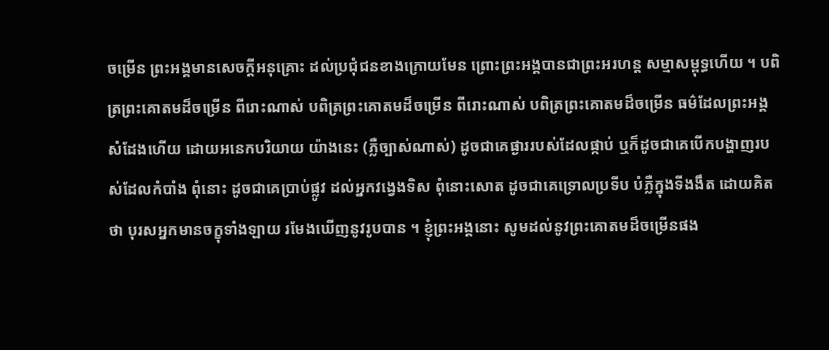ចម្រើន ព្រះអង្គមានសេចក្តីអនុគ្រោះ ដល់ប្រជុំជនខាងក្រោយមែន ព្រោះព្រះអង្គបានជាព្រះអរហន្ត សម្មាសម្ពុទ្ធហើយ ។ បពិត្រព្រះគោតមដ៏ចម្រើន ពីរោះណាស់ បពិត្រព្រះគោតមដ៏ចម្រើន ពីរោះណាស់ បពិត្រព្រះគោតមដ៏ចម្រើន ធម៌ដែលព្រះអង្គសំដែងហើយ ដោយអនេកបរិយាយ យ៉ាងនេះ (ភ្លឺច្បាស់ណាស់) ដូចជាគេផ្ងាររបស់ដែលផ្កាប់ ឬក៏ដូចជាគេបើកបង្ហាញរបស់ដែលកំបាំង ពុំនោះ ដូចជាគេប្រាប់ផ្លូវ ដល់អ្នកវង្វេងទិស ពុំនោះសោត ដូចជាគេទ្រោលប្រទីប បំភ្លឺក្នុងទីងងឹត ដោយគិតថា បុរសអ្នកមានចក្ខុទាំងឡាយ រមែងឃើញនូវរូបបាន ។ ខ្ញុំព្រះអង្គនោះ សូមដល់នូវព្រះគោតមដ៏ចម្រើនផង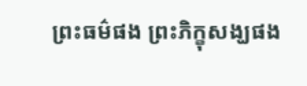ព្រះធម៌ផង ព្រះភិក្ខុសង្ឃផង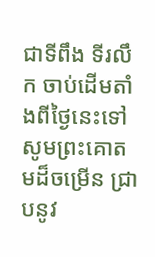ជាទីពឹង ទីរលឹក ចាប់ដើមតាំងពីថ្ងៃនេះទៅ សូមព្រះគោតមដ៏ចម្រើន ជ្រាបនូវ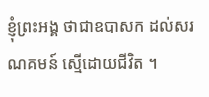ខ្ញុំព្រះអង្គ ថាជាឧបាសក ដល់សរណគមន៍ ស្មើដោយជីវិត ។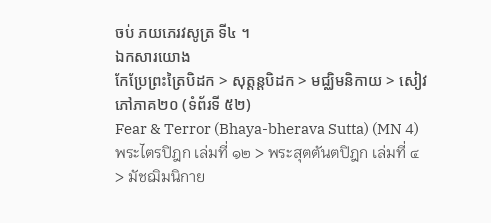ចប់ ភយភេរវសូត្រ ទី៤ ។
ឯកសារយោង
កែប្រែព្រះត្រៃបិដក > សុត្តន្តបិដក > មជ្ឈិមនិកាយ > សៀវភៅភាគ២០ (ទំព័រទី ៥២)
Fear & Terror (Bhaya-bherava Sutta) (MN 4)
พระไตรปิฎก เล่มที่ ๑๒ > พระสุตตันตปิฎก เล่มที่ ๔ > มัชฌิมนิกาย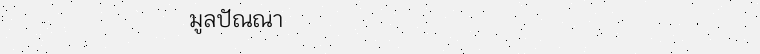มูลปัณณา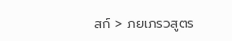สก์ > ภยเภรวสูตร